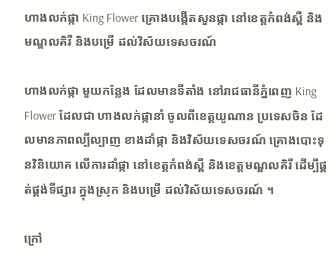ហាងលក់ផ្កា King Flower គ្រោងបង្កើតសួនផ្កា នៅខេត្តកំពង់ស្ពឺ និងមណ្ឌលគិរី និងបម្រើ ដល់វិស័យទេសចរណ៍

ហាងលក់ផ្កា មួយកន្លែង ដែលមានទីតាំង នៅរាជធានីភ្នំពេញ King Flower ដែលជា ហាងលក់ផ្កានាំ ចូលពីខេត្តយូណាន ប្រទេសចិន ដែលមានភាពល្បីល្បាញ ខាងដាំផ្កា និងវិស័យទេសចរណ៍ គ្រោងបោះទុនវិនិយោគ លើការដាំផ្កា នៅខេត្តកំពង់ស្ពឺ និងខេត្តមណ្ឌលគិរី ដើម្បីផ្គត់ផ្គង់ទីផ្សារ ក្នុងស្រុក និងបម្រើ ដល់វិស័យទេសចរណ៍ ។

ក្រៅ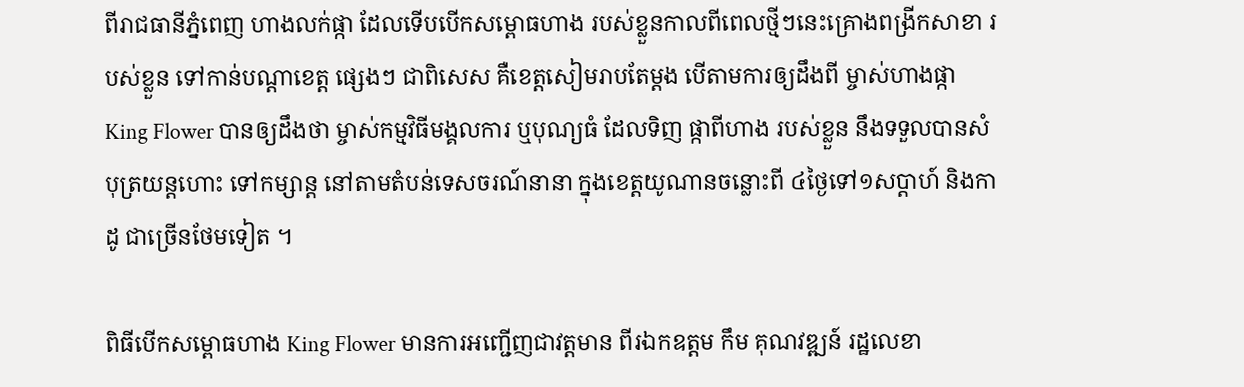ពីរាជធានីភ្នំពេញ ហាងលក់ផ្កា ដែលទើបបើកសម្ពោធហាង របស់ខ្លួនកាលពីពេលថ្មីៗនេះគ្រោងពង្រីកសាខា របស់ខ្លួន ទៅកាន់បណ្ដាខេត្ត ផ្សេងៗ ជាពិសេស គឺខេត្តសៀមរាបតែម្តង បើតាមការឲ្យដឹងពី ម្ចាស់ហាងផ្កា King Flower បានឲ្យដឹងថា ម្ចាស់កម្មវិធីមង្គលការ ឬបុណ្យធំ ដែលទិញ ផ្កាពីហាង របស់ខ្លួន នឹងទទួលបានសំបុត្រយន្តហោះ ទៅកម្សាន្ត នៅតាមតំបន់ទេសចរណ៍នានា ក្នុងខេត្តយូណានចន្លោះពី ៤ថ្ងៃទៅ១សប្ដាហ៍ និងកាដូ ជាច្រើនថែមទៀត ។

ពិធីបើកសម្ពោធហាង King Flower មានការអញ្ជើញជាវត្តមាន ពីរឯកឧត្តម កឹម គុណវឌ្ឍន៍ រដ្ឋលេខា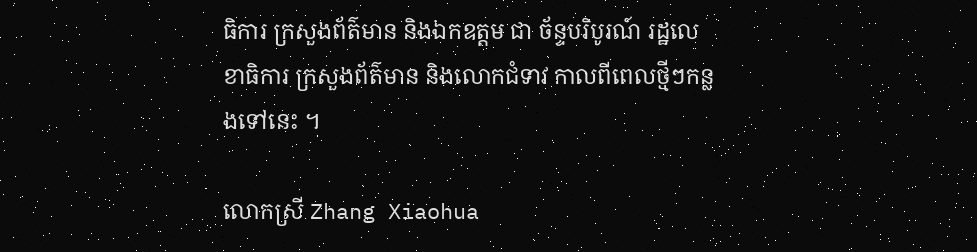ធិការ ក្រសួងព័ត៌មាន និងឯកឧត្តម ជា ច័ន្ទបរិបូរណ៍ រដ្ឋលេខាធិការ ក្រសួងព័ត៌មាន និងលោកជំទាវ កាលពីពេលថ្មីៗកន្លងទៅនេះ ។

លោកស្រី Zhang Xiaohua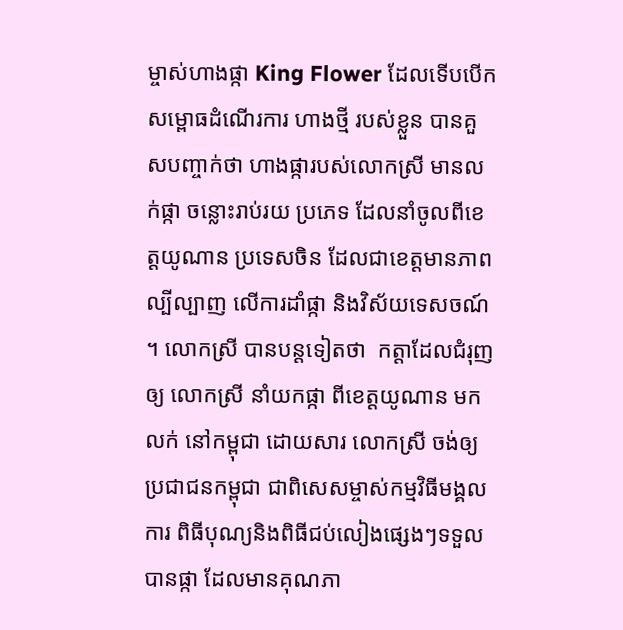ម្ចាស់ហាងផ្កា King Flower ដែលទើបបើកសម្ពោធដំណើរការ ហាងថ្មី របស់ខ្លួន បានគួសបញ្ចាក់ថា ហាងផ្ការបស់លោកស្រី មានលក់ផ្កា ចន្លោះរាប់រយ ប្រភេទ ដែលនាំចូលពីខេត្តយូណាន ប្រទេសចិន ដែលជាខេត្តមានភាពល្បីល្បាញ លើការដាំផ្កា និងវិស័យទេសចណ៍ ។ លោកស្រី បានបន្តទៀតថា  កត្តាដែលជំរុញឲ្យ លោកស្រី នាំយកផ្កា ពីខេត្តយូណាន មកលក់ នៅកម្ពុជា ដោយសារ លោកស្រី ចង់ឲ្យប្រជាជនកម្ពុជា ជាពិសេសម្ចាស់កម្មវិធីមង្គលការ ពិធីបុណ្យនិងពិធីជប់លៀងផ្សេងៗទទួលបានផ្កា ដែលមានគុណភា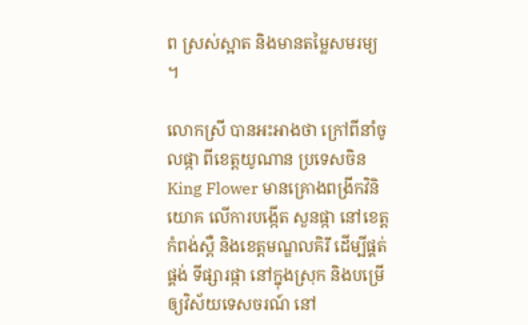ព ស្រស់ស្អាត និងមានតម្លៃសមរម្យ ។

លោកស្រី បានអះអាងថា ក្រៅពីនាំចូលផ្កា ពីខេត្តយូណាន ប្រទេសចិន King Flower មានគ្រោងពង្រីកវិនិយោគ លើការបង្កើត សួនផ្កា នៅខេត្តកំពង់ស្ពឺ និងខេត្តមណ្ឌលគិរី ដើម្បីផ្គត់ផ្គង់ ទីផ្សារផ្កា នៅក្នុងស្រុក និងបម្រើឲ្យវិស័យទេសចរណ៍ នៅ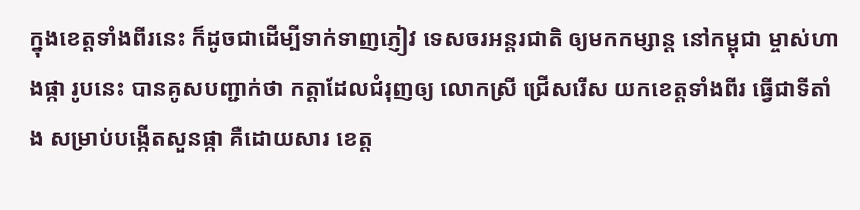ក្នុងខេត្តទាំងពីរនេះ ក៏ដូចជាដើម្បីទាក់ទាញភ្ញៀវ ទេសចរអន្តរជាតិ ឲ្យមកកម្សាន្ត នៅកម្ពុជា ម្ចាស់ហាងផ្កា រូបនេះ បានគូសបញ្ជាក់ថា កត្តាដែលជំរុញឲ្យ លោកស្រី ជ្រើសរើស យកខេត្តទាំងពីរ ធ្វើជាទីតាំង សម្រាប់បង្កើតសួនផ្កា គឺដោយសារ ខេត្ត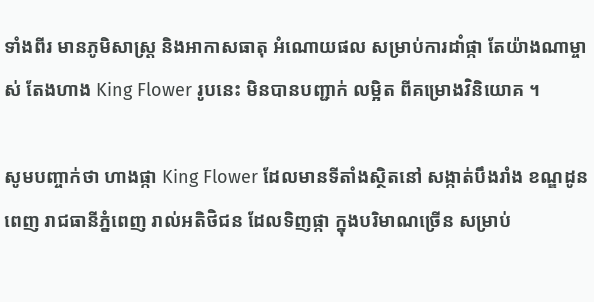ទាំងពីរ មានភូមិសាស្ត្រ និងអាកាសធាតុ អំណោយផល សម្រាប់ការដាំផ្កា តែយ៉ាងណាម្ចាស់ តែងហាង King Flower រូបនេះ មិនបានបញ្ជាក់ លម្អិត ពីគម្រោងវិនិយោគ ។

សូមបញ្ចាក់ថា ហាងផ្កា King Flower ដែលមានទីតាំងស្ថិតនៅ សង្កាត់បឹងរាំង ខណ្ឌដូនពេញ រាជធានីភ្នំពេញ រាល់អតិថិជន ដែលទិញផ្កា ក្នុងបរិមាណច្រើន សម្រាប់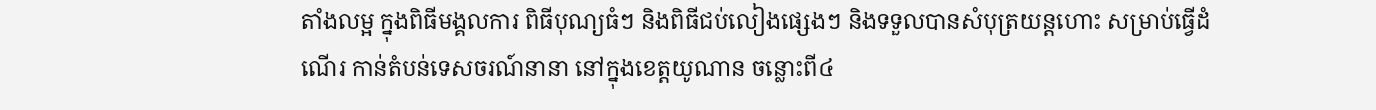តាំងលម្អ ក្នុងពិធីមង្គលការ ពិធីបុណ្យធំៗ និងពិធីជប់លៀងផ្សេងៗ និងទទួលបានសំបុត្រយន្តហោះ សម្រាប់ធ្វើដំណើរ កាន់តំបន់ទេសចរណ៍នានា នៅក្នុងខេត្តយូណាន ចន្លោះពី៤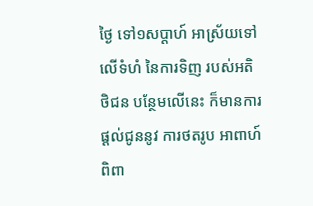ថ្ងៃ ទៅ១សប្ដាហ៍ អាស្រ័យទៅលើទំហំ នៃការទិញ របស់អតិថិជន បន្ថែមលើនេះ ក៏មានការផ្តល់ជូននូវ ការថតរូប អាពាហ៍ពិពា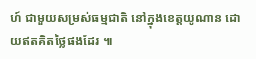ហ៍ ជាមួយសម្រស់ធម្មជាតិ នៅក្នុងខេត្តយូណាន ដោយឥតគិតថ្លៃផងដែរ ៕